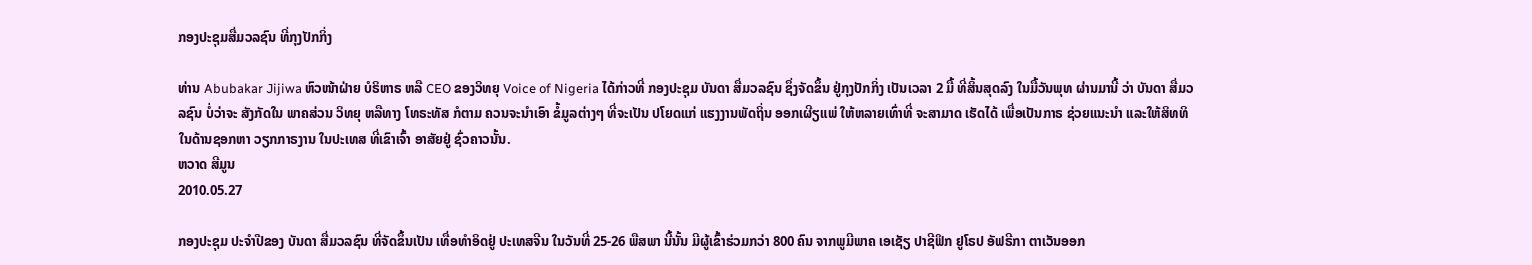ກອງປະຊຸມສື່ມວລຊົນ ທີ່ກຸງປັກກິ່ງ

ທ່ານ Abubakar Jijiwa ຫົວໜ້າຝ່າຍ ບໍຣິຫາຣ ຫລື CEO ຂອງວິທຍຸ Voice of Nigeria ໄດ້ກ່າວທີ່ ກອງປະຊຸມ ບັນດາ ສື່ມວລຊົນ ຊຶ່ງຈັດຂຶ້ນ ຢູ່ກຸງປັກກິ່ງ ເປັນເວລາ 2 ມື້ ທີ່ສິ້ນສຸດລົງ ໃນມື້ວັນພຸທ ຜ່ານມານີ້ ວ່າ ບັນດາ ສື່ມວລຊົນ ບໍ່ວ່າຈະ ສັງກັດໃນ ພາຄສ່ວນ ວິທຍຸ ຫລືທາງ ໂທຣະທັສ ກໍຕາມ ຄວນຈະນຳເອົາ ຂໍ້ມູລຕ່າງໆ ທີ່ຈະເປັນ ປໂຍດແກ່ ແຮງງານພັດຖິ່ນ ອອກເຜີຽແພ່ ໃຫ້ຫລາຍເທົ່າທີ່ ຈະສາມາດ ເຮັດໄດ້ ເພື່ອເປັນກາຣ ຊ່ວຍແນະນໍາ ແລະໃຫ້ສິທທິ ໃນດ້ານຊອກຫາ ວຽກກາຣງານ ໃນປະເທສ ທີ່ເຂົາເຈົ້າ ອາສັຍຢູ່ ຊົ່ວຄາວນັ້ນ.
ຫວາດ ສີມູນ
2010.05.27

ກອງປະຊຸມ ປະຈຳປີຂອງ ບັນດາ ສື່ມວລຊົນ ທີ່ຈັດຂຶ້ນເປັນ ເທື່ອທຳອິດຢູ່ ປະເທສຈີນ ໃນວັນທີ່ 25-26 ພືສພາ ນີ້ນັ້ນ ມີຜູ້ເຂົ້າຮ່ວມກວ່າ 800 ຄົນ ຈາກພູມີພາຄ ເອເຊັຽ ປາຊີຟິກ ຢູໂຣປ ອັຟຣີກາ ຕາເວັນອອກ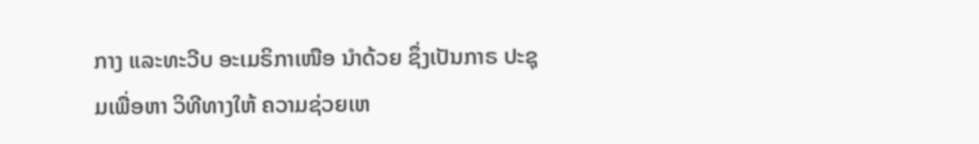ກາງ ແລະທະວີບ ອະເມຣິກາເໜືອ ນຳດ້ວຍ ຊຶ່ງເປັນກາຣ ປະຊຸມເພື່ອຫາ ວິທີທາງໃຫ້ ຄວາມຊ່ວຍເຫ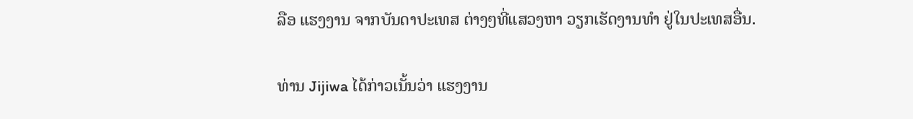ລືອ ແຮງງານ ຈາກບັນດາປະເທສ ຕ່າງໆທີ່ແສວງຫາ ວຽກເຮັດງານທຳ ຢູ່ໃນປະເທສອື່ນ.

ທ່ານ Jijiwa ໄດ້ກ່າວເນັ້ນວ່າ ແຮງງານ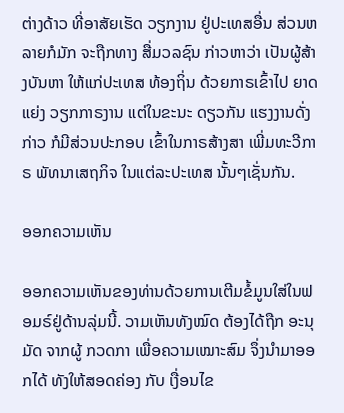ຕ່າງດ້າວ ທີ່ອາສັຍເຮັດ ວຽກງານ ຢູ່ປະເທສອື່ນ ສ່ວນຫລາຍກໍມັກ ຈະຖືກທາງ ສື່ມວລຊົນ ກ່າວຫາວ່າ ເປັນຜູ້ສ້າງບັນຫາ ໃຫ້ແກ່ປະເທສ ທ້ອງຖິ່ນ ດ້ວຍກາຣເຂົ້າໄປ ຍາດແຍ່ງ ວຽກກາຣງານ ແຕ່ໃນຂະນະ ດຽວກັນ ແຮງງານດັ່ງກ່າວ ກໍມີສ່ວນປະກອບ ເຂົ້າໃນກາຣສ້າງສາ ເພີ່ມທະວີກາຣ ພັທນາເສຖກິຈ ໃນແຕ່ລະປະເທສ ນັ້ນໆເຊັ່ນກັນ.

ອອກຄວາມເຫັນ

ອອກຄວາມເຫັນຂອງທ່ານດ້ວຍການເຕີມຂໍ້ມູນໃສ່ໃນຟອມຣ໌ຢູ່ດ້ານລຸ່ມນີ້. ວາມເຫັນທັງໝົດ ຕ້ອງໄດ້ຖືກ ອະນຸມັດ ຈາກຜູ້ ກວດກາ ເພື່ອຄວາມເໝາະສົມ ຈຶ່ງນໍາມາອອກໄດ້ ທັງໃຫ້ສອດຄ່ອງ ກັບ ເງື່ອນໄຂ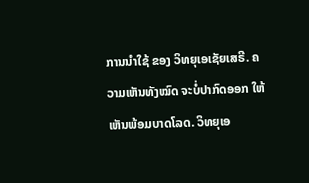ການນຳໃຊ້ ຂອງ ວິທຍຸເອເຊັຍເສຣີ. ຄວາມເຫັນທັງໝົດ ຈະບໍ່ປາກົດອອກ ໃຫ້ເຫັນພ້ອມບາດໂລດ. ວິທຍຸເອ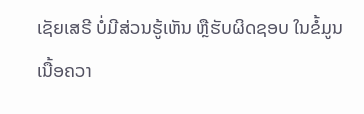ເຊັຍເສຣີ ບໍ່ມີສ່ວນຮູ້ເຫັນ ຫຼືຮັບຜິດຊອບ ໃນຂໍ້ມູນເນື້ອຄວາ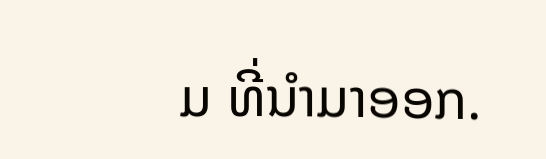ມ ທີ່ນໍາມາອອກ.